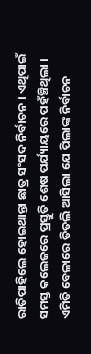ରାତିପାହିଲେ ହୋଇଥାନ୍ତା ଛାତ୍ର ସଂସଦ ନିର୍ବାଚନ । ଏଥିପାଇଁ ସମସ୍ତ କଲେଜରେ ପ୍ରସ୍ତୁତି ଶେଷ ପର୍ଯ୍ୟାୟରେ ପହଁଞ୍ଚିଥିଲା । ଏମିତି ବେଳାରେ ତିତଲି ଆସିଲା ଯେ ପିଲାଙ୍କ ନିର୍ବାଚନ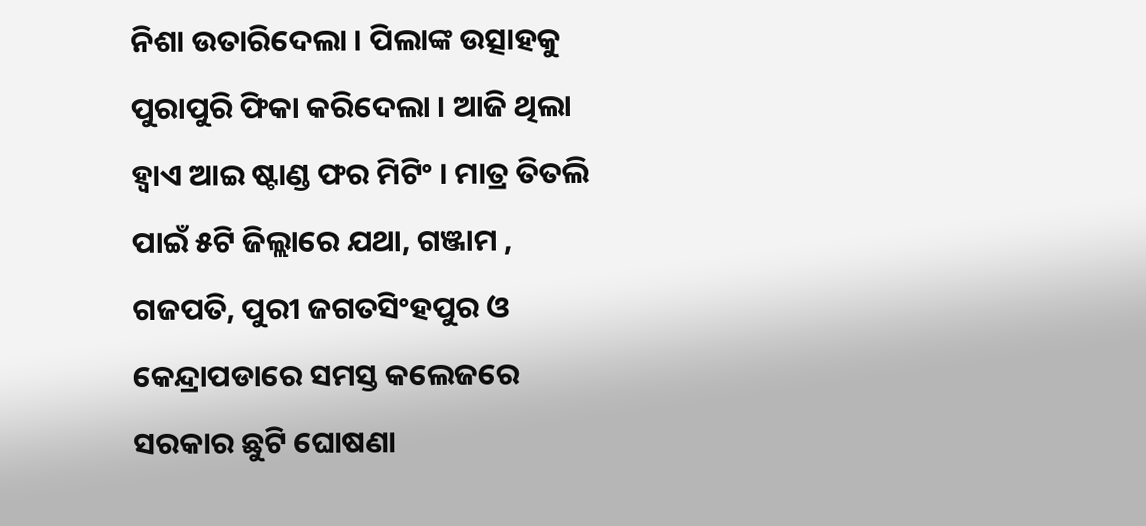ନିଶା ଉତାରିଦେଲା । ପିଲାଙ୍କ ଉତ୍ସାହକୁ ପୁରାପୁରି ଫିକା କରିଦେଲା । ଆଜି ଥିଲା ହ୍ୱାଏ ଆଇ ଷ୍ଟାଣ୍ଡ ଫର ମିଟିଂ । ମାତ୍ର ତିତଲି ପାଇଁ ୫ଟି ଜିଲ୍ଲାରେ ଯଥା, ଗଞ୍ଜାମ , ଗଜପତି, ପୁରୀ ଜଗତସିଂହପୁର ଓ କେନ୍ଦ୍ରାପଡାରେ ସମସ୍ତ କଲେଜରେ ସରକାର ଛୁଟି ଘୋଷଣା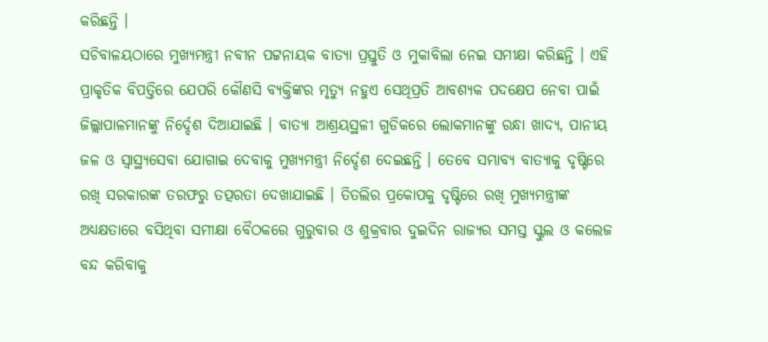କରିଛନ୍ତି ।
ସଚିବାଳୟଠାରେ ମୁଖ୍ୟମନ୍ତ୍ରୀ ନବୀନ ପଟ୍ଟନାୟକ ବାତ୍ୟା ପ୍ରସ୍ତୁତି ଓ ମୁକାବିଲା ନେଇ ସମୀକ୍ଷା କରିଛନ୍ତି । ଏହି ପ୍ରାକୃତିକ ବିପତ୍ତିରେ ଯେପରି କୌଣସି ବ୍ୟକ୍ତିଙ୍କର ମୃତ୍ୟୁ ନହୁଏ ସେଥିପ୍ରତି ଆବଶ୍ୟକ ପଦକ୍ଷେପ ନେବା ପାଇଁ ଜିଲ୍ଲାପାଳମାନଙ୍କୁ ନିର୍ଦ୍ଦେଶ ଦିଆଯାଇଛି । ବାତ୍ୟା ଆଶ୍ରୟସ୍ଥଳୀ ଗୁଡିକରେ ଲୋକମାନଙ୍କୁ ରନ୍ଧା ଖାଦ୍ୟ, ପାନୀୟ ଜଳ ଓ ସ୍ୱାସ୍ଥ୍ୟସେବା ଯୋଗାଇ ଦେବାକୁ ମୁଖ୍ୟମନ୍ତ୍ରୀ ନିର୍ଦ୍ଦେଶ ଦେଇଛନ୍ତି । ତେବେ ସମ୍ଭାବ୍ୟ ବାତ୍ୟାକୁ ଦୃଷ୍ଟିରେ ରଖି ସରକାରଙ୍କ ତରଫରୁ ତତ୍ପରତା ଦେଖାଯାଇଛି । ତିତଲିର ପ୍ରକୋପକୁ ଦୃଷ୍ଟିରେ ରଖି ମୁଖ୍ୟମନ୍ତ୍ରୀଙ୍କ ଅଧ୍ୟକ୍ଷତାରେ ବସିଥିବା ସମୀକ୍ଷା ବୈଠକରେ ଗୁରୁବାର ଓ ଶୁକ୍ରବାର ଦୁଇଦିନ ରାଜ୍ୟର ସମସ୍ତ ସ୍କୁଲ ଓ କଲେଜ ବନ୍ଦ କରିବାକୁ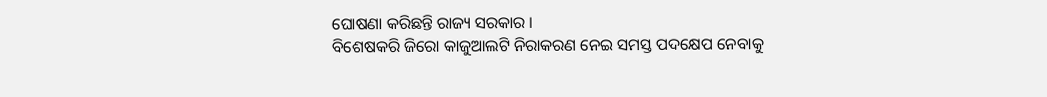ଘୋଷଣା କରିଛନ୍ତି ରାଜ୍ୟ ସରକାର ।
ବିଶେଷକରି ଜିରୋ କାଜୁଆଲଟି ନିରାକରଣ ନେଇ ସମସ୍ତ ପଦକ୍ଷେପ ନେବାକୁ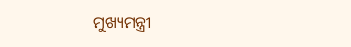ମୁଖ୍ୟମନ୍ତ୍ରୀ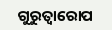ଗୁରୁତ୍ୱାରୋପ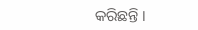କରିଛନ୍ତି ।